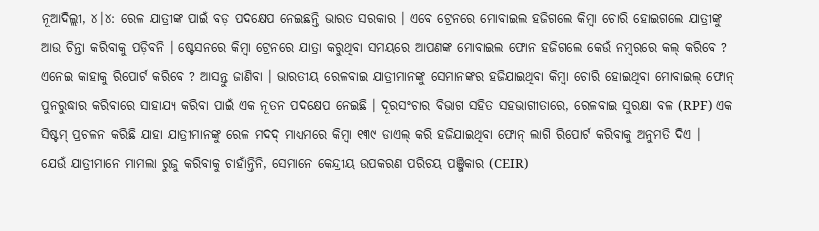ନୂଆଦିଲ୍ଲୀ, ୪।୪: ରେଳ ଯାତ୍ରୀଙ୍କ ପାଇଁ ବଡ଼ ପଦକ୍ଷେପ ନେଇଛନ୍ତି ଭାରତ ସରକାର । ଏବେ ଟ୍ରେନରେ ମୋବାଇଲ ହଜିଗଲେ କିମ୍ୱା ଚୋରି ହୋଇଗଲେ ଯାତ୍ରୀଙ୍କୁ ଆଉ ଚିନ୍ତା କରିବାକୁ ପଡ଼ିବନି । ଷ୍ଟେସନରେ କିମ୍ୱା ଟ୍ରେନରେ ଯାତ୍ରା କରୁଥିବା ସମୟରେ ଆପଣଙ୍କ ମୋବାଇଲ ଫୋନ ହଜିଗଲେ କେଉଁ ନମ୍ୱରରେ କଲ୍ କରିବେ ? ଏନେଇ କାହାକୁ ରିପୋର୍ଟ କରିବେ ? ଆସନ୍ତୁ ଜାଣିବା । ଭାରତୀୟ ରେଳବାଇ ଯାତ୍ରୀମାନଙ୍କୁ ସେମାନଙ୍କର ହଜିଯାଇଥିବା କିମ୍ବା ଚୋରି ହୋଇଥିବା ମୋବାଇଲ୍ ଫୋନ୍ ପୁନରୁଦ୍ଧାର କରିବାରେ ସାହାଯ୍ୟ କରିବା ପାଇଁ ଏକ ନୂତନ ପଦକ୍ଷେପ ନେଇଛି । ଦୂରସଂଚାର ବିଭାଗ ସହିତ ସହଭାଗୀତାରେ, ରେଳବାଇ ସୁରକ୍ଷା ବଳ (RPF) ଏକ ସିଷ୍ଟମ୍ ପ୍ରଚଳନ କରିଛି ଯାହା ଯାତ୍ରୀମାନଙ୍କୁ ରେଳ ମଦଦ୍ ମାଧ୍ୟମରେ କିମ୍ବା ୧୩୯ ଡାଏଲ୍ କରି ହଜିଯାଇଥିବା ଫୋନ୍ ଲାଗି ରିପୋର୍ଟ କରିବାକୁ ଅନୁମତି ଦିଏ ।
ଯେଉଁ ଯାତ୍ରୀମାନେ ମାମଲା ରୁଜୁ କରିବାକୁ ଚାହାଁନ୍ତିନି, ସେମାନେ କେନ୍ଦ୍ରୀୟ ଉପକରଣ ପରିଚୟ ପଞ୍ଜିକାର (CEIR)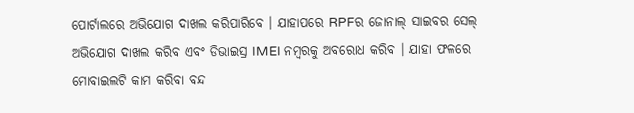ପୋର୍ଟାଲରେ ଅଭିଯୋଗ ଦାଖଲ କରିପାରିବେ । ଯାହାପରେ RPFର ଜୋନାଲ୍ ସାଇବର ସେଲ୍ ଅଭିଯୋଗ ଦାଖଲ କରିବ ଏବଂ ଡିଭାଇସ୍ର IMEI ନମ୍ବରକୁ ଅବରୋଧ କରିବ । ଯାହା ଫଳରେ ମୋବାଇଲଟି କାମ କରିବା ବନ୍ଦ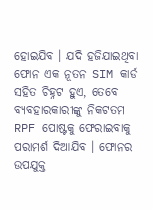ହୋଇଯିବ । ଯଦି ହଜିଯାଇଥିବା ଫୋନ ଏକ ନୂତନ SIM କାର୍ଡ ସହିତ ଚିହ୍ନଟ ହୁଏ, ତେବେ ବ୍ୟବହାରକାରୀଙ୍କୁ ନିକଟତମ RPF ପୋଷ୍ଟକୁ ଫେରାଇବାକୁ ପରାମର୍ଶ ଦିଆଯିବ । ଫୋନର ଉପଯୁକ୍ତ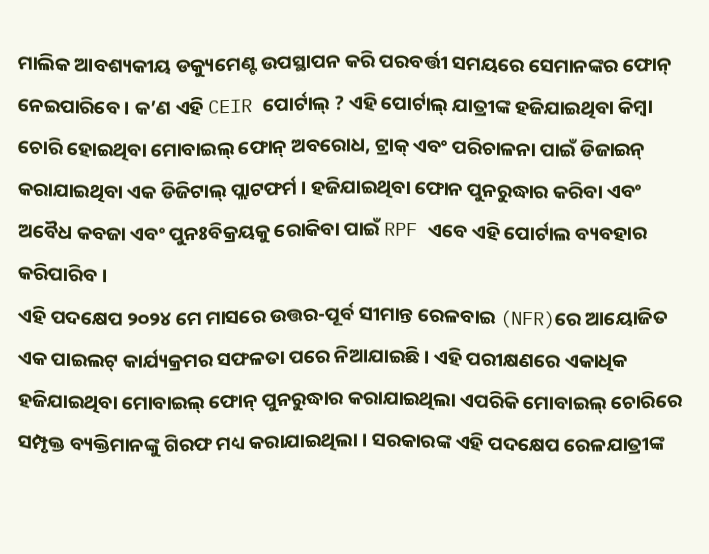ମାଲିକ ଆବଶ୍ୟକୀୟ ଡକ୍ୟୁମେଣ୍ଟ ଉପସ୍ଥାପନ କରି ପରବର୍ତ୍ତୀ ସମୟରେ ସେମାନଙ୍କର ଫୋନ୍ ନେଇପାରିବେ । କ’ଣ ଏହି CEIR ପୋର୍ଟାଲ୍ ? ଏହି ପୋର୍ଟାଲ୍ ଯାତ୍ରୀଙ୍କ ହଜିଯାଇଥିବା କିମ୍ବା ଚୋରି ହୋଇଥିବା ମୋବାଇଲ୍ ଫୋନ୍ ଅବରୋଧ, ଟ୍ରାକ୍ ଏବଂ ପରିଚାଳନା ପାଇଁ ଡିଜାଇନ୍ କରାଯାଇଥିବା ଏକ ଡିଜିଟାଲ୍ ପ୍ଲାଟଫର୍ମ । ହଜିଯାଇଥିବା ଫୋନ ପୁନରୁଦ୍ଧାର କରିବା ଏବଂ ଅବୈଧ କବଜା ଏବଂ ପୁନଃବିକ୍ରୟକୁ ରୋକିବା ପାଇଁ RPF ଏବେ ଏହି ପୋର୍ଟାଲ ବ୍ୟବହାର କରିପାରିବ ।
ଏହି ପଦକ୍ଷେପ ୨୦୨୪ ମେ ମାସରେ ଉତ୍ତର-ପୂର୍ବ ସୀମାନ୍ତ ରେଳବାଇ (NFR)ରେ ଆୟୋଜିତ ଏକ ପାଇଲଟ୍ କାର୍ଯ୍ୟକ୍ରମର ସଫଳତା ପରେ ନିଆଯାଇଛି । ଏହି ପରୀକ୍ଷଣରେ ଏକାଧିକ ହଜିଯାଇଥିବା ମୋବାଇଲ୍ ଫୋନ୍ ପୁନରୁଦ୍ଧାର କରାଯାଇଥିଲା ଏପରିକି ମୋବାଇଲ୍ ଚୋରିରେ ସମ୍ପୃକ୍ତ ବ୍ୟକ୍ତିମାନଙ୍କୁ ଗିରଫ ମଧ୍ୟ କରାଯାଇଥିଲା । ସରକାରଙ୍କ ଏହି ପଦକ୍ଷେପ ରେଳଯାତ୍ରୀଙ୍କ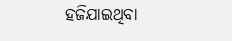ହଜିଯାଇଥିବା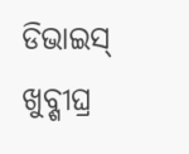ଡିଭାଇସ୍ ଖୁବ୍ଶୀଘ୍ର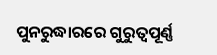ପୁନରୁଦ୍ଧାରରେ ଗୁରୁତ୍ୱପୂର୍ଣ୍ଣ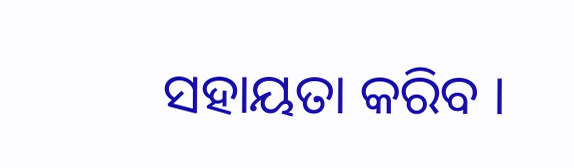ସହାୟତା କରିବ ।